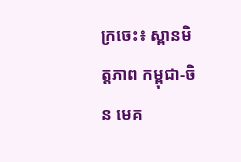ក្រចេះ៖ ស្ពានមិត្តភាព កម្ពុជា-ចិន មេគ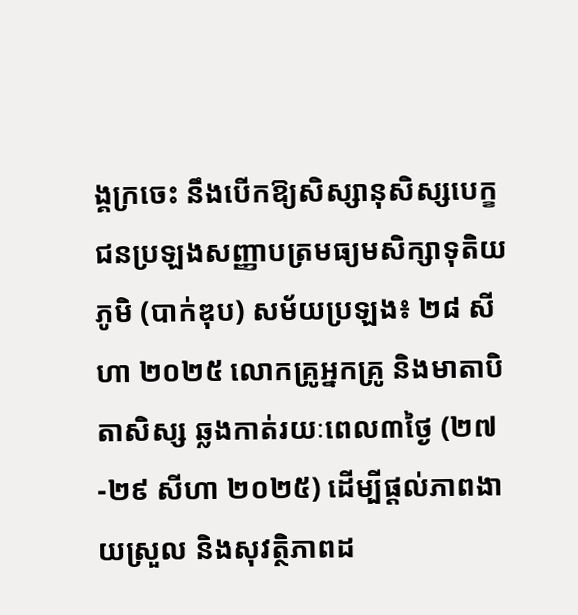ង្គក្រចេះ នឹងបើកឱ្យសិស្សានុសិស្សបេក្ខជនប្រឡងសញ្ញាបត្រមធ្យមសិក្សាទុតិយភូមិ (បាក់ឌុប) សម័យប្រឡង៖ ២៨ សីហា ២០២៥ លោកគ្រូអ្នកគ្រូ និងមាតាបិតាសិស្ស ឆ្លងកាត់រយៈពេល៣ថ្ងៃ (២៧-២៩ សីហា ២០២៥) ដើម្បីផ្តល់ភាពងាយស្រួល និងសុវត្ថិភាពដ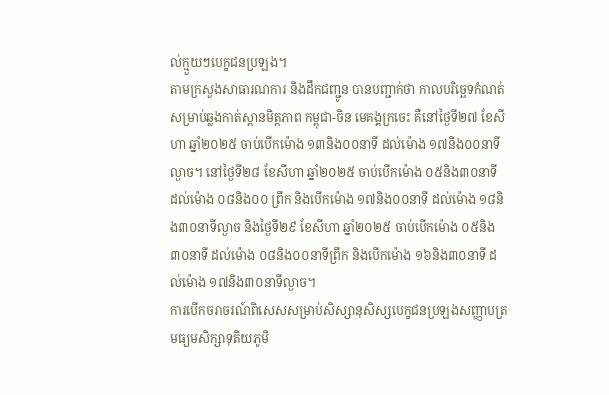ល់ក្មួយៗបេក្ខជនប្រឡង។
តាមក្រសួងសាធារណការ និងដឹកជញ្ជូន បានបញ្ជាក់ថា កាលបរិច្ឆេទកំណត់សម្រាប់ឆ្លងកាត់ស្ពានមិត្តភាព កម្ពុជា-ចិន មេគង្គក្រចេះ គឺនៅថ្ងៃទី២៧ ខែសីហា ឆ្នាំ២០២៥ ចាប់បើកម៉ោង ១៣និង០០នាទី ដល់ម៉ោង ១៧និង០០នាទីល្ងាច។ នៅថ្ងៃទី២៨ ខែសីហា ឆ្នាំ២០២៥ ចាប់បើកម៉ោង ០៥និង៣០នាទី ដល់ម៉ោង ០៨និង០០ ព្រឹក និងបើកម៉ោង ១៧និង០០នាទី ដល់ម៉ោង ១៨និង៣០នាទីល្ងាច និងថ្ងៃទី២៩ ខែសីហា ឆ្នាំ២០២៥ ចាប់បើកម៉ោង ០៥និង៣០នាទី ដល់ម៉ោង ០៨និង០០នាទីព្រឹក និងបើកម៉ោង ១៦និង៣០នាទី ដល់ម៉ោង ១៧និង៣០នាទីល្ងាច។
ការបើកចរាចរណ៍ពិសេសសម្រាប់សិស្សានុសិស្សបេក្ខជនប្រឡងសញ្ញាបត្រមធ្យមសិក្សាទុតិយភូមិ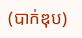(បាក់ឌុប)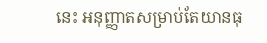នេះ អនុញ្ញាតសម្រាប់តែយានធុ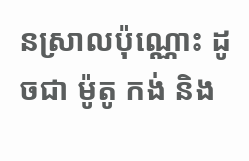នស្រាលប៉ុណ្ណោះ ដូចជា ម៉ូតូ កង់ និង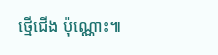ថ្មើជើង ប៉ុណ្ណោះ៕